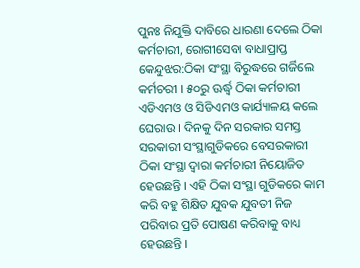ପୁନଃ ନିଯୁକ୍ତି ଦାବିରେ ଧାରଣା ଦେଲେ ଠିକା କର୍ମଚାରୀ, ରୋଗୀସେବା ବାଧାପ୍ରାପ୍ତ
କେନ୍ଦୁଝର:ଠିକା ସଂସ୍ଥା ବିରୁଦ୍ଧରେ ଗର୍ଜିଲେ କର୍ମଚରୀ । ୫୦ରୁ ଊର୍ଦ୍ଧ୍ବ ଠିକା କର୍ମଚାରୀ ଏଡିଏମଓ ଓ ସିଡିଏମଓ କାର୍ଯ୍ୟାଳୟ କଲେ ଘେରାଉ । ଦିନକୁ ଦିନ ସରକାର ସମସ୍ତ ସରକାରୀ ସଂସ୍ଥାଗୁଡିକରେ ବେସରକାରୀ ଠିକା ସଂସ୍ଥା ଦ୍ବାରା କର୍ମଚାରୀ ନିୟୋଜିତ ହେଉଛନ୍ତି । ଏହି ଠିକା ସଂସ୍ଥା ଗୁଡିକରେ କାମ କରି ବହୁ ଶିକ୍ଷିତ ଯୁବକ ଯୁବତୀ ନିଜ ପରିବାର ପ୍ରତି ପୋଷଣ କରିବାକୁ ବାଧ୍ୟ ହେଉଛନ୍ତି ।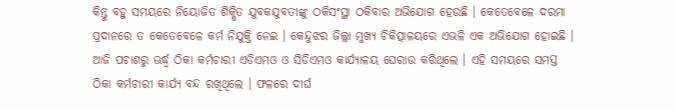କିନ୍ତୁ ବହୁ ସମୟରେ ନିୟୋଜିତ ଶିକ୍ଷିତ ଯୁବକଯୁବତୀଙ୍କୁ ଠକିସଂସ୍ଥା ଠକିବାର ଅଭିଯୋଗ ହେଉଛି । କେତେବେଳେ ଦରମା ପ୍ରଦାନରେ ତ କେତେବେଳେ କର୍ମ ନିଯୁକ୍ତି ନେଇ । କେନ୍ଦୁଝର ଜିଲ୍ଲା ମୁଖ୍ୟ ଚିକିତ୍ସାଳୟରେ ଏଭଳି ଏକ ଅଭିଯୋଗ ହୋଇଛି । ଆଜି ପଚାଶରୁ ଊର୍ଦ୍ଧ୍ବ ଠିକା କର୍ମଚାରୀ ଏଡିଏମଓ ଓ ସିଡିଏମଓ କାର୍ଯ୍ୟାଳୟ ଘେରାଉ କରିଥିଲେ । ଏହି ସମୟରେ ସମସ୍ତ ଠିକା କର୍ମଚାରୀ କାର୍ଯ୍ୟ ବନ୍ଦ ରଖିଥିଲେ । ଫଳରେ ଦୀର୍ଘ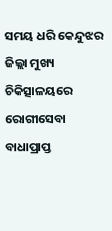ସମୟ ଧରି କେନ୍ଦୁଝର ଜିଲ୍ଲା ମୁଖ୍ୟ ଚିକିତ୍ସାଳୟରେ ରୋଗୀସେବା ବାଧାପ୍ରାପ୍ତ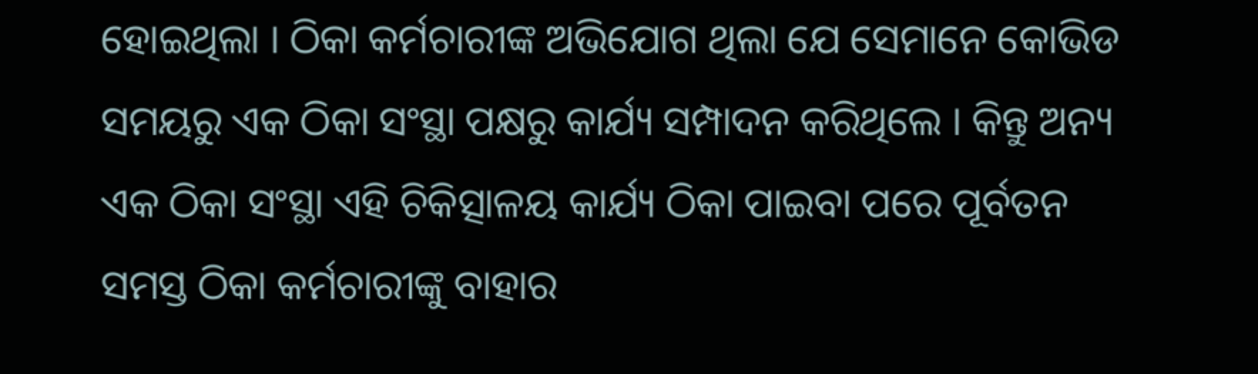ହୋଇଥିଲା । ଠିକା କର୍ମଚାରୀଙ୍କ ଅଭିଯୋଗ ଥିଲା ଯେ ସେମାନେ କୋଭିଡ ସମୟରୁ ଏକ ଠିକା ସଂସ୍ଥା ପକ୍ଷରୁ କାର୍ଯ୍ୟ ସମ୍ପାଦନ କରିଥିଲେ । କିନ୍ତୁ ଅନ୍ୟ ଏକ ଠିକା ସଂସ୍ଥା ଏହି ଚିକିତ୍ସାଳୟ କାର୍ଯ୍ୟ ଠିକା ପାଇବା ପରେ ପୂର୍ବତନ ସମସ୍ତ ଠିକା କର୍ମଚାରୀଙ୍କୁ ବାହାର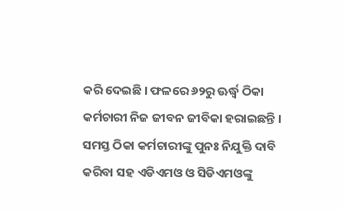କରି ଦେଇଛି । ଫଳରେ ୬୨ରୁ ଊର୍ଦ୍ଧ୍ବ ଠିକା କର୍ମଚାରୀ ନିଜ ଜୀବନ ଜୀବିକା ହରାଇଛନ୍ତି । ସମସ୍ତ ଠିକା କର୍ମଚାରୀଙ୍କୁ ପୁନଃ ନିଯୁକ୍ତି ଦାବି କରିବା ସହ ଏଡିଏମଓ ଓ ସିଡିଏମଓଙ୍କୁ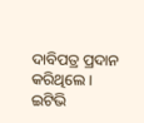ଦାବିପତ୍ର ପ୍ରଦାନ କରିଥିଲେ ।
ଇଟିଭି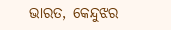ଭାରତ, କେନ୍ଦୁଝର